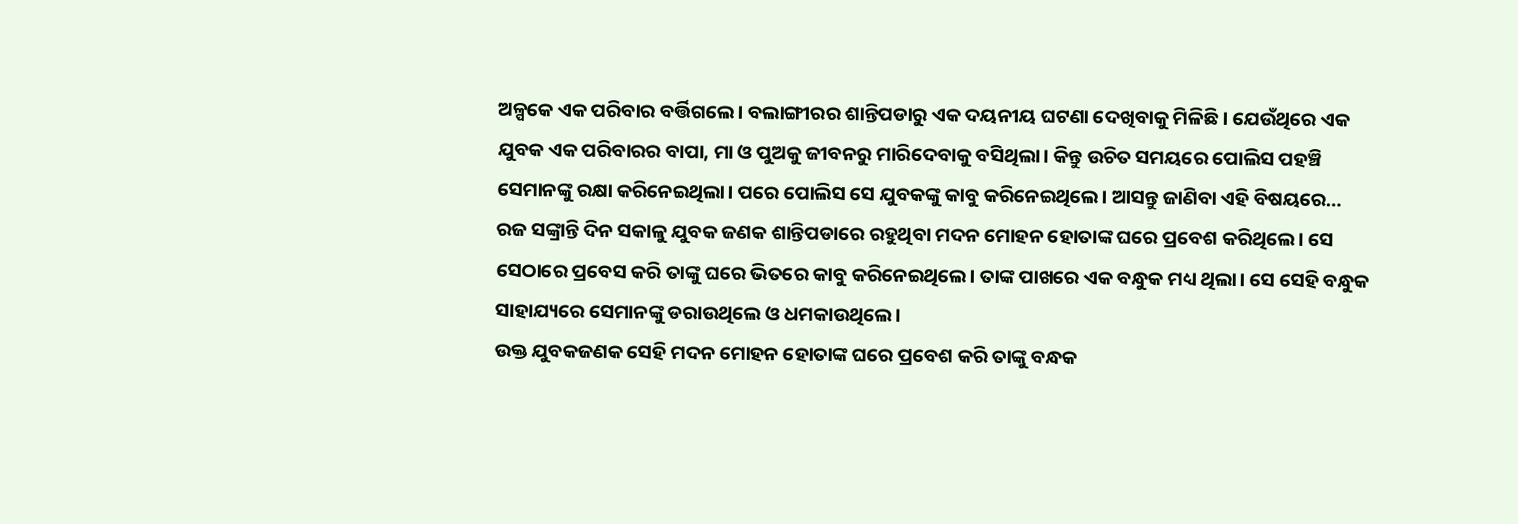ଅଳ୍ପକେ ଏକ ପରିବାର ବର୍ତ୍ତିଗଲେ। ବଲାଙ୍ଗୀରର ଶାନ୍ତିପଡାରୁ ଏକ ଦୟନୀୟ ଘଟଣା ଦେଖିବାକୁ ମିଳିଛି। ଯେଉଁଥିରେ ଏକ ଯୁବକ ଏକ ପରିବାରର ବାପା, ମା ଓ ପୁଅକୁ ଜୀବନରୁ ମାରିଦେବାକୁ ବସିଥିଲା। କିନ୍ତୁ ଉଚିତ ସମୟରେ ପୋଲିସ ପହଞ୍ଚି ସେମାନଙ୍କୁ ରକ୍ଷା କରିନେଇଥିଲା। ପରେ ପୋଲିସ ସେ ଯୁବକଙ୍କୁ କାବୁ କରିନେଇଥିଲେ। ଆସନ୍ତୁ ଜାଣିବା ଏହି ବିଷୟରେ…
ରଜ ସଙ୍କ୍ରାନ୍ତି ଦିନ ସକାଳୁ ଯୁବକ ଜଣକ ଶାନ୍ତିପଡାରେ ରହୁଥିବା ମଦନ ମୋହନ ହୋତାଙ୍କ ଘରେ ପ୍ରବେଶ କରିଥିଲେ। ସେ ସେଠାରେ ପ୍ରବେସ କରି ତାଙ୍କୁ ଘରେ ଭିତରେ କାବୁ କରିନେଇଥିଲେ। ତାଙ୍କ ପାଖରେ ଏକ ବନ୍ଧୁକ ମଧ୍ୟ ଥିଲା। ସେ ସେହି ବନ୍ଧୁକ ସାହାଯ୍ୟରେ ସେମାନଙ୍କୁ ଡରାଉଥିଲେ ଓ ଧମକାଉଥିଲେ।
ଉକ୍ତ ଯୁବକଜଣକ ସେହି ମଦନ ମୋହନ ହୋତାଙ୍କ ଘରେ ପ୍ରବେଶ କରି ତାଙ୍କୁ ବନ୍ଧକ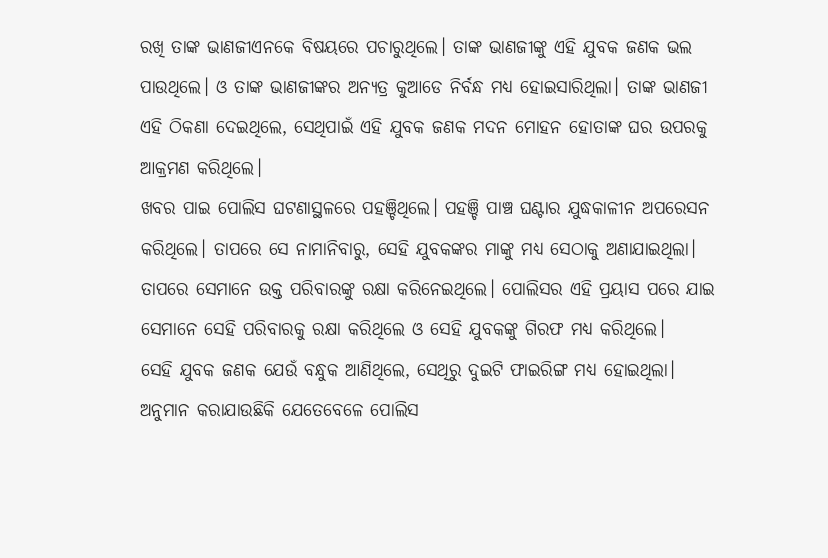ରଖି ତାଙ୍କ ଭାଣଜୀଏନକେ ବିଷୟରେ ପଚାରୁଥିଲେ। ତାଙ୍କ ଭାଣଜୀଙ୍କୁ ଏହି ଯୁବକ ଜଣକ ଭଲ ପାଉଥିଲେ। ଓ ତାଙ୍କ ଭାଣଜୀଙ୍କର ଅନ୍ୟତ୍ର କୁଆଡେ ନିର୍ବନ୍ଧ ମଧ୍ୟ ହୋଇସାରିଥିଲା। ତାଙ୍କ ଭାଣଜୀ ଏହି ଠିକଣା ଦେଇଥିଲେ, ସେଥିପାଇଁ ଏହି ଯୁବକ ଜଣକ ମଦନ ମୋହନ ହୋତାଙ୍କ ଘର ଉପରକୁ ଆକ୍ରମଣ କରିଥିଲେ।
ଖବର ପାଇ ପୋଲିସ ଘଟଣାସ୍ଥଳରେ ପହଞ୍ଚିଥିଲେ। ପହଞ୍ଚି ପାଞ୍ଚ ଘଣ୍ଟାର ଯୁଦ୍ଧକାଳୀନ ଅପରେସନ କରିଥିଲେ। ତାପରେ ସେ ନାମାନିବାରୁ, ସେହି ଯୁବକଙ୍କର ମାଙ୍କୁ ମଧ୍ୟ ସେଠାକୁ ଅଣାଯାଇଥିଲା। ତାପରେ ସେମାନେ ଉକ୍ତ ପରିବାରଙ୍କୁ ରକ୍ଷା କରିନେଇଥିଲେ। ପୋଲିସର ଏହି ପ୍ରୟାସ ପରେ ଯାଇ ସେମାନେ ସେହି ପରିବାରକୁ ରକ୍ଷା କରିଥିଲେ ଓ ସେହି ଯୁବକଙ୍କୁ ଗିରଫ ମଧ୍ୟ କରିଥିଲେ।
ସେହି ଯୁବକ ଜଣକ ଯେଉଁ ବନ୍ଧୁକ ଆଣିଥିଲେ, ସେଥିରୁ ଦୁଇଟି ଫାଇରିଙ୍ଗ ମଧ୍ୟ ହୋଇଥିଲା। ଅନୁମାନ କରାଯାଉଛିକି ଯେତେବେଳେ ପୋଲିସ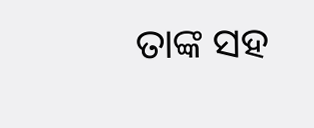ତାଙ୍କ ସହ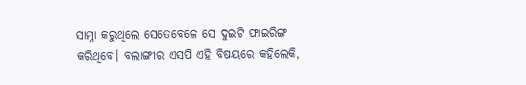ସାମ୍ନା କରୁଥିଲେ ସେତେବେଳେ ସେ ଦୁଇଟି ଫାଇରିଙ୍ଗ କରିଥିବେ। ବଲାଙ୍ଗୀର ଏସପି ଏହି ବିଷୟରେ କହିଲେକି,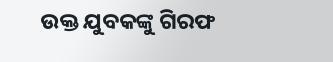ଉକ୍ତ ଯୁବକଙ୍କୁ ଗିରଫ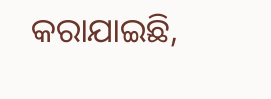କରାଯାଇଛି,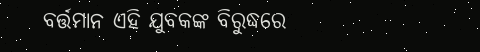ବର୍ତ୍ତମାନ ଏହି ଯୁବକଙ୍କ ବିରୁଦ୍ଧରେ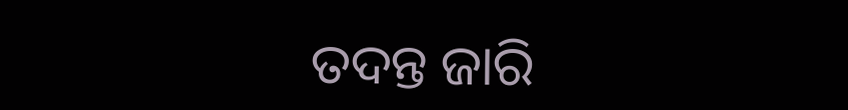ତଦନ୍ତ ଜାରି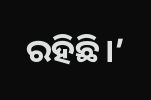ରହିଛି।’